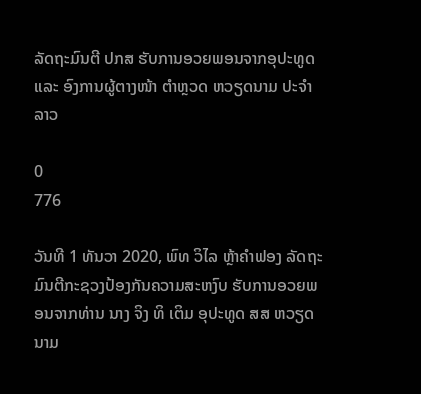ລັດຖະມົນຕີ ປກສ ຮັບການອວຍພອນຈາກອຸປະທູດ ແລະ ອົງການຜູ້ຕາງໜ້າ ຕໍາຫຼວດ ຫວຽດນາມ ປະຈໍາ ລາວ

0
776

ວັນທີ 1 ທັນວາ 2020, ພົທ ວິໄລ ຫຼ້າຄໍາຟອງ ລັດຖະມົນຕີກະຊວງປ້ອງກັນຄວາມສະຫງົບ ຮັບການອວຍພອນຈາກທ່ານ ນາງ ຈິງ ທິ ເຕິມ ອຸປະທູດ ສສ ຫວຽດນາມ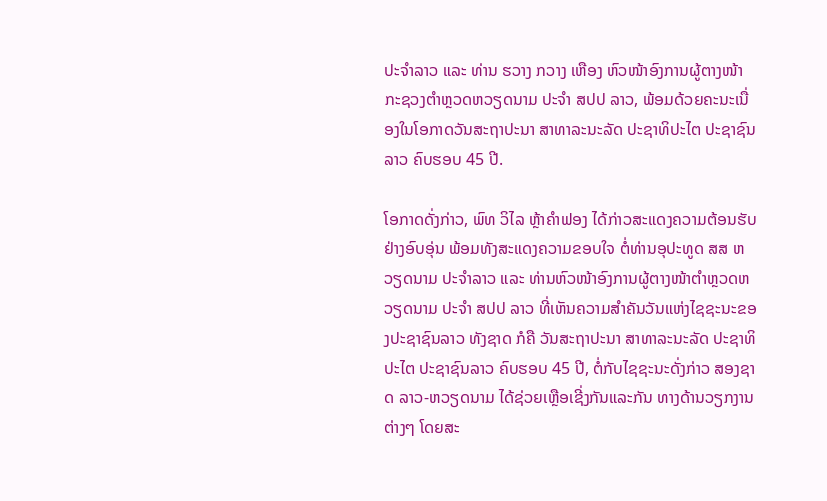ປະຈໍາລາວ ແລະ ທ່ານ ຮວາງ ກວາງ ເຫືອງ ຫົວໜ້າອົງການຜູ້ຕາງໜ້າ ກະຊວງຕໍາຫຼວດຫວຽດນາມ ປະຈໍາ ສປປ ລາວ, ພ້ອມດ້ວຍຄະນະເນື່ອງໃນໂອກາດວັນສະຖາປະນາ ສາທາລະນະລັດ ປະຊາທິປະໄຕ ປະຊາຊົນລາວ ຄົບຮອບ 45 ປີ.

ໂອກາດດັ່ງກ່າວ, ພົທ ວິໄລ ຫຼ້າຄໍາຟອງ ໄດ້ກ່າວສະແດງຄວາມຕ້ອນຮັບຢ່າງອົບອຸ່ນ ພ້ອມທັງສະແດງຄວາມຂອບໃຈ ຕໍ່ທ່ານອຸປະທູດ ສສ ຫວຽດນາມ ປະຈໍາລາວ ແລະ ທ່ານຫົວໜ້າອົງການຜູ້ຕາງໜ້າຕໍາຫຼວດຫວຽດນາມ ປະຈໍາ ສປປ ລາວ ທີ່ເຫັນຄວາມສໍາຄັນວັນແຫ່ງໄຊຊະນະຂອງປະຊາຊົນລາວ ທັງຊາດ ກໍຄື ວັນສະຖາປະນາ ສາທາລະນະລັດ ປະຊາທິປະໄຕ ປະຊາຊົນລາວ ຄົບຮອບ 45 ປີ, ຕໍ່ກັບໄຊຊະນະດັ່ງກ່າວ ສອງຊາດ ລາວ-ຫວຽດນາມ ໄດ້ຊ່ວຍເຫຼືອເຊີ່ງກັນແລະກັນ ທາງດ້ານວຽກງານຕ່າງໆ ໂດຍສະ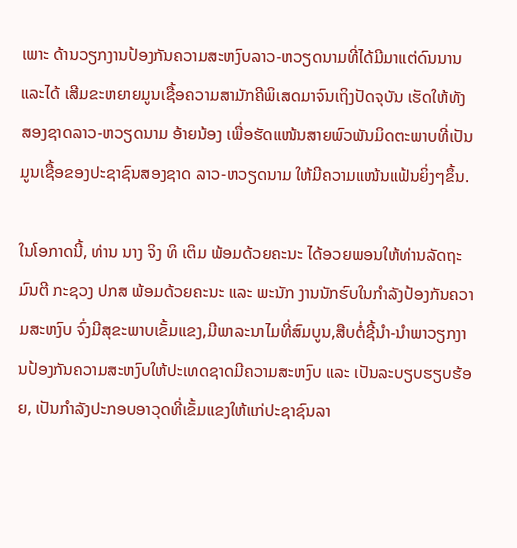ເພາະ ດ້ານວຽກງານປ້ອງກັນຄວາມສະຫງົບລາວ-ຫວຽດນາມທີ່ໄດ້ມີມາແຕ່ດົນນານ ແລະໄດ້ ເສີມຂະຫຍາຍມູນເຊື້ອຄວາມສາມັກຄີພິເສດມາຈົນເຖິງປັດຈຸບັນ ເຮັດໃຫ້ທັງສອງຊາດລາວ-ຫວຽດນາມ ອ້າຍນ້ອງ ເພື່ອຮັດແໜ້ນສາຍພົວພັນມິດຕະພາບທີ່ເປັນມູນເຊື້ອຂອງປະຊາຊົນສອງຊາດ ລາວ-ຫວຽດນາມ ໃຫ້ມີຄວາມແໜ້ນແຟ້ນຍິ່ງໆຂຶ້ນ.

ໃນໂອກາດນີ້, ທ່ານ ນາງ ຈິງ ທິ ເຕິມ ພ້ອມດ້ວຍຄະນະ ໄດ້ອວຍພອນໃຫ້ທ່ານລັດຖະມົນຕີ ກະຊວງ ປກສ ພ້ອມດ້ວຍຄະນະ ແລະ ພະນັກ ງານນັກຮົບໃນກໍາລັງປ້ອງກັນຄວາມສະຫງົບ ຈົ່ງມີສຸຂະພາບເຂັ້ມແຂງ,ມີພາລະນາໄມທີ່ສົມບູນ,ສືບຕໍ່ຊີ້ນໍາ-ນໍາພາວຽກງານປ້ອງກັນຄວາມສະຫງົບໃຫ້ປະເທດຊາດມີຄວາມສະຫງົບ ແລະ ເປັນລະບຽບຮຽບຮ້ອຍ, ເປັນກໍາລັງປະກອບອາວຸດທີ່ເຂັ້ມແຂງໃຫ້ແກ່ປະຊາຊົນລາ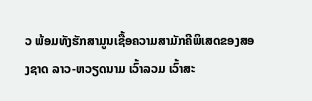ວ ພ້ອມທັງຮັກສາມູນເຊື້ອຄວາມສາມັກຄີພິເສດຂອງສອງຊາດ ລາວ-ຫວຽດນາມ ເວົ້າລວມ ເວົ້າສະ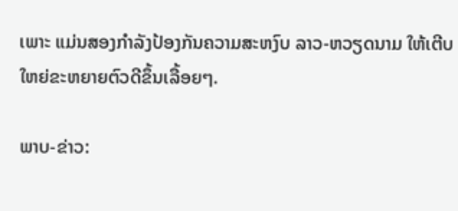ເພາະ ແມ່ນສອງກໍາລັງປ້ອງກັນຄວາມສະຫງົບ ລາວ-ຫວຽດນາມ ໃຫ້ເຕີບໃຫຍ່ຂະຫຍາຍຕົວດີຂຶ້ນເລື້ອຍໆ.

ພາບ-ຂ່າວ: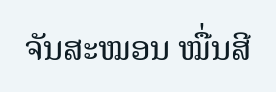ຈັນສະໝອນ ໝື່ນສີ